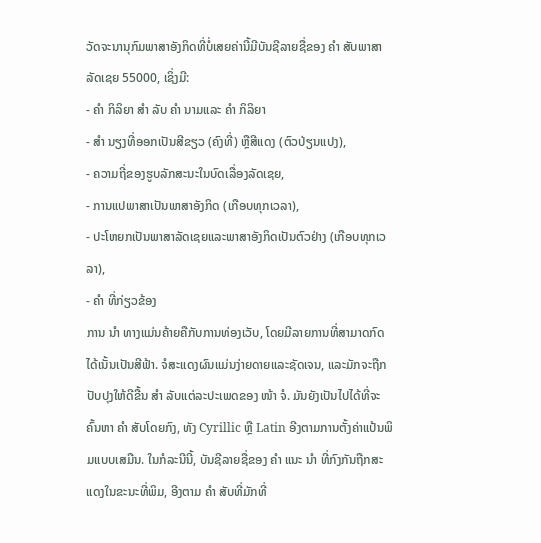ວັດຈະນານຸກົມພາສາອັງກິດທີ່ບໍ່ເສຍຄ່ານີ້ມີບັນຊີລາຍຊື່ຂອງ ຄຳ ສັບພາສາລັດເຊຍ 55000, ເຊິ່ງມີ:
- ຄຳ ກິລິຍາ ສຳ ລັບ ຄຳ ນາມແລະ ຄຳ ກິລິຍາ
- ສຳ ນຽງທີ່ອອກເປັນສີຂຽວ (ຄົງທີ່) ຫຼືສີແດງ (ຕົວປ່ຽນແປງ),
- ຄວາມຖີ່ຂອງຮູບລັກສະນະໃນບົດເລື່ອງລັດເຊຍ,
- ການແປພາສາເປັນພາສາອັງກິດ (ເກືອບທຸກເວລາ),
- ປະໂຫຍກເປັນພາສາລັດເຊຍແລະພາສາອັງກິດເປັນຕົວຢ່າງ (ເກືອບທຸກເວລາ),
- ຄຳ ທີ່ກ່ຽວຂ້ອງ
ການ ນຳ ທາງແມ່ນຄ້າຍຄືກັບການທ່ອງເວັບ, ໂດຍມີລາຍການທີ່ສາມາດກົດໄດ້ເນັ້ນເປັນສີຟ້າ. ຈໍສະແດງຜົນແມ່ນງ່າຍດາຍແລະຊັດເຈນ, ແລະມັກຈະຖືກປັບປຸງໃຫ້ດີຂື້ນ ສຳ ລັບແຕ່ລະປະເພດຂອງ ໜ້າ ຈໍ. ມັນຍັງເປັນໄປໄດ້ທີ່ຈະຄົ້ນຫາ ຄຳ ສັບໂດຍກົງ, ທັງ Cyrillic ຫຼື Latin ອີງຕາມການຕັ້ງຄ່າແປ້ນພິມແບບເສມືນ. ໃນກໍລະນີນີ້, ບັນຊີລາຍຊື່ຂອງ ຄຳ ແນະ ນຳ ທີ່ກົງກັນຖືກສະແດງໃນຂະນະທີ່ພິມ, ອີງຕາມ ຄຳ ສັບທີ່ມັກທີ່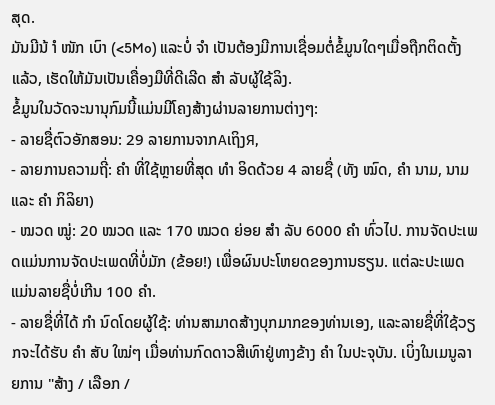ສຸດ.
ມັນມີນ້ ຳ ໜັກ ເບົາ (<5Mo) ແລະບໍ່ ຈຳ ເປັນຕ້ອງມີການເຊື່ອມຕໍ່ຂໍ້ມູນໃດໆເມື່ອຖືກຕິດຕັ້ງແລ້ວ, ເຮັດໃຫ້ມັນເປັນເຄື່ອງມືທີ່ດີເລີດ ສຳ ລັບຜູ້ໃຊ້ລິງ.
ຂໍ້ມູນໃນວັດຈະນານຸກົມນີ້ແມ່ນມີໂຄງສ້າງຜ່ານລາຍການຕ່າງໆ:
- ລາຍຊື່ຕົວອັກສອນ: 29 ລາຍການຈາກАເຖິງЯ,
- ລາຍການຄວາມຖີ່: ຄຳ ທີ່ໃຊ້ຫຼາຍທີ່ສຸດ ທຳ ອິດດ້ວຍ 4 ລາຍຊື່ (ທັງ ໝົດ, ຄຳ ນາມ, ນາມແລະ ຄຳ ກິລິຍາ)
- ໝວດ ໝູ່: 20 ໝວດ ແລະ 170 ໝວດ ຍ່ອຍ ສຳ ລັບ 6000 ຄຳ ທົ່ວໄປ. ການຈັດປະເພດແມ່ນການຈັດປະເພດທີ່ບໍ່ມັກ (ຂ້ອຍ!) ເພື່ອຜົນປະໂຫຍດຂອງການຮຽນ. ແຕ່ລະປະເພດແມ່ນລາຍຊື່ບໍ່ເກີນ 100 ຄຳ.
- ລາຍຊື່ທີ່ໄດ້ ກຳ ນົດໂດຍຜູ້ໃຊ້: ທ່ານສາມາດສ້າງບຸກມາກຂອງທ່ານເອງ, ແລະລາຍຊື່ທີ່ໃຊ້ວຽກຈະໄດ້ຮັບ ຄຳ ສັບ ໃໝ່ໆ ເມື່ອທ່ານກົດດາວສີເທົາຢູ່ທາງຂ້າງ ຄຳ ໃນປະຈຸບັນ. ເບິ່ງໃນເມນູລາຍການ "ສ້າງ / ເລືອກ /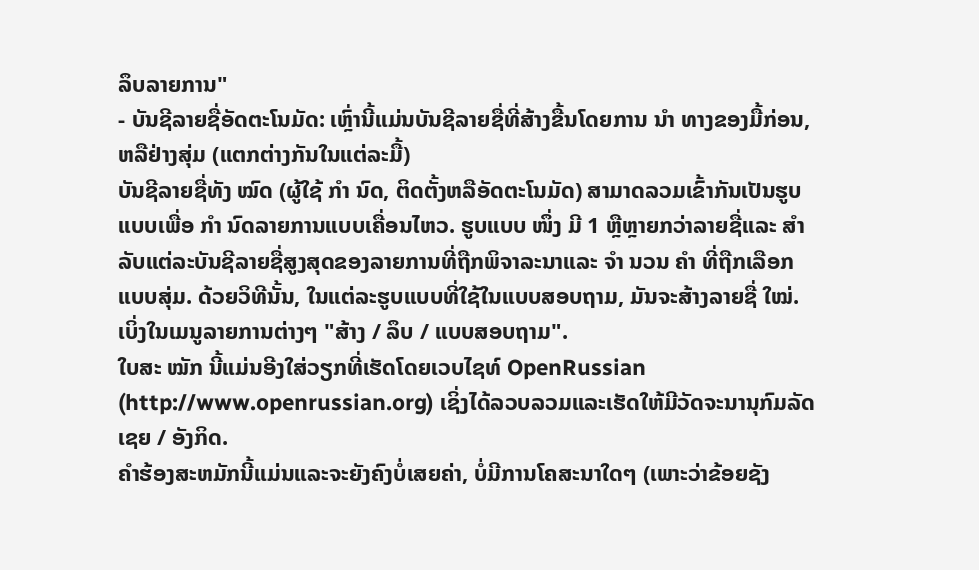ລຶບລາຍການ"
- ບັນຊີລາຍຊື່ອັດຕະໂນມັດ: ເຫຼົ່ານີ້ແມ່ນບັນຊີລາຍຊື່ທີ່ສ້າງຂື້ນໂດຍການ ນຳ ທາງຂອງມື້ກ່ອນ, ຫລືຢ່າງສຸ່ມ (ແຕກຕ່າງກັນໃນແຕ່ລະມື້)
ບັນຊີລາຍຊື່ທັງ ໝົດ (ຜູ້ໃຊ້ ກຳ ນົດ, ຕິດຕັ້ງຫລືອັດຕະໂນມັດ) ສາມາດລວມເຂົ້າກັນເປັນຮູບແບບເພື່ອ ກຳ ນົດລາຍການແບບເຄື່ອນໄຫວ. ຮູບແບບ ໜຶ່ງ ມີ 1 ຫຼືຫຼາຍກວ່າລາຍຊື່ແລະ ສຳ ລັບແຕ່ລະບັນຊີລາຍຊື່ສູງສຸດຂອງລາຍການທີ່ຖືກພິຈາລະນາແລະ ຈຳ ນວນ ຄຳ ທີ່ຖືກເລືອກແບບສຸ່ມ. ດ້ວຍວິທີນັ້ນ, ໃນແຕ່ລະຮູບແບບທີ່ໃຊ້ໃນແບບສອບຖາມ, ມັນຈະສ້າງລາຍຊື່ ໃໝ່. ເບິ່ງໃນເມນູລາຍການຕ່າງໆ "ສ້າງ / ລຶບ / ແບບສອບຖາມ".
ໃບສະ ໝັກ ນີ້ແມ່ນອີງໃສ່ວຽກທີ່ເຮັດໂດຍເວບໄຊທ໌ OpenRussian (http://www.openrussian.org) ເຊິ່ງໄດ້ລວບລວມແລະເຮັດໃຫ້ມີວັດຈະນານຸກົມລັດເຊຍ / ອັງກິດ.
ຄໍາຮ້ອງສະຫມັກນີ້ແມ່ນແລະຈະຍັງຄົງບໍ່ເສຍຄ່າ, ບໍ່ມີການໂຄສະນາໃດໆ (ເພາະວ່າຂ້ອຍຊັງ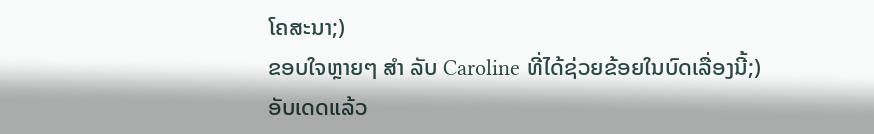ໂຄສະນາ;)
ຂອບໃຈຫຼາຍໆ ສຳ ລັບ Caroline ທີ່ໄດ້ຊ່ວຍຂ້ອຍໃນບົດເລື່ອງນີ້;)
ອັບເດດແລ້ວ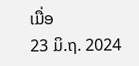ເມື່ອ
23 ມິ.ຖ. 2024